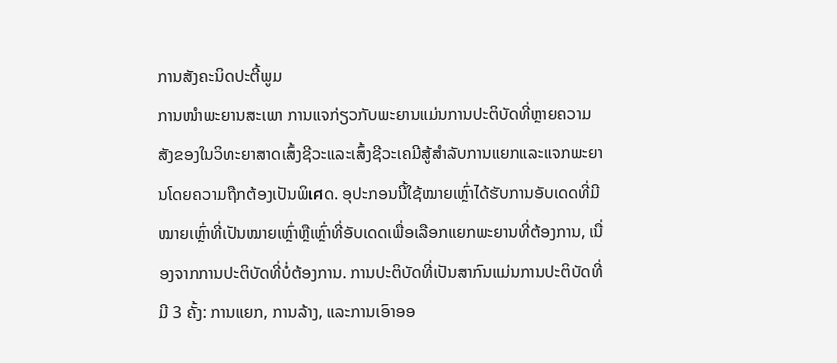ການສັງຄະນິດປະຕີ້ພູມ
ການໜຳພະຍານສະເພາ ການແຈກ່ຽວກັບພະຍານແມ່ນການປະຕິບັດທີ່ຫຼາຍຄວາມສັງຂອງໃນວິທະຍາສາດເສົ້ງຊີວະແລະເສົ້ງຊີວະເຄມີສູ້ສຳລັບການແຍກແລະແຈກພະຍານໂດຍຄວາມຖືກຕ້ອງເປັນພິเศດ. ອຸປະກອນນີ້ໃຊ້ໝາຍເຫຼົ່າໄດ້ຮັບການອັບເດດທີ່ມີໝາຍເຫຼົ່າທີ່ເປັນໝາຍເຫຼົ່າຫຼືເຫຼົ່າທີ່ອັບເດດເພື່ອເລືອກແຍກພະຍານທີ່ຕ້ອງການ, ເນື່ອງຈາກການປະຕິບັດທີ່ບໍ່ຕ້ອງການ. ການປະຕິບັດທີ່ເປັນສາກົນແມ່ນການປະຕິບັດທີ່ມີ 3 ຄັ້ງ: ການແຍກ, ການລ້າງ, ແລະການເອົາອອ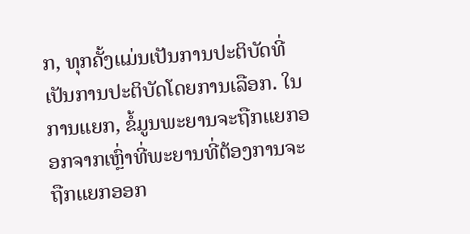ກ, ທຸກຄັ້ງແມ່ນເປັນການປະຕິບັດທີ່ເປັນການປະຕິບັດໂດຍການເລືອກ. ໃນການແຍກ, ຂໍ້ມູນພະຍານຈະຖືກແຍກອອກຈາກເຫຼົ່າທີ່ພະຍານທີ່ຕ້ອງການຈະຖືກແຍກອອກ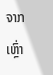ຈາກເຫຼົ່າ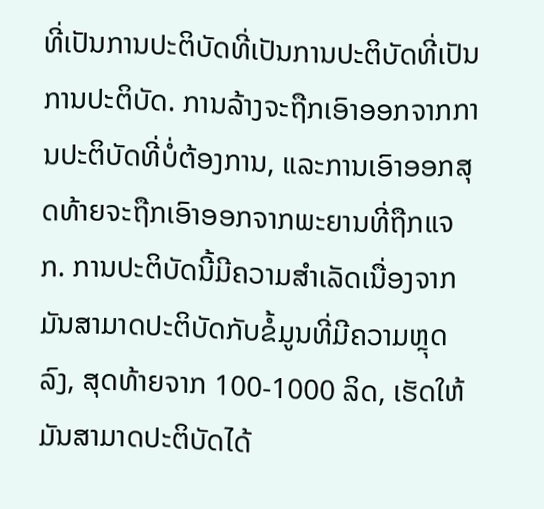ທີ່ເປັນການປະຕິບັດທີ່ເປັນການປະຕິບັດທີ່ເປັນການປະຕິບັດ. ການລ້າງຈະຖືກເອົາອອກຈາກການປະຕິບັດທີ່ບໍ່ຕ້ອງການ, ແລະການເອົາອອກສຸດທ້າຍຈະຖືກເອົາອອກຈາກພະຍານທີ່ຖືກແຈກ. ການປະຕິບັດນີ້ມີຄວາມສຳເລັດເນື່ອງຈາກມັນສາມາດປະຕິບັດກັບຂໍ້ມູນທີ່ມີຄວາມຫຼຸດລົງ, ສຸດທ້າຍຈາກ 100-1000 ລິດ, ເຮັດໃຫ້ມັນສາມາດປະຕິບັດໄດ້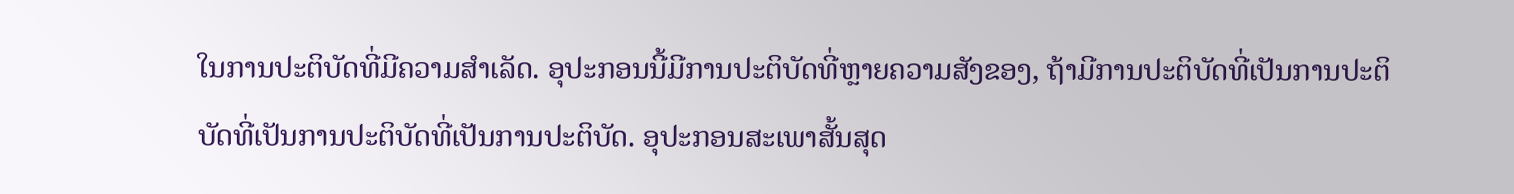ໃນການປະຕິບັດທີ່ມີຄວາມສຳເລັດ. ອຸປະກອນນີ້ມີການປະຕິບັດທີ່ຫຼາຍຄວາມສັງຂອງ, ຖ້າມີການປະຕິບັດທີ່ເປັນການປະຕິບັດທີ່ເປັນການປະຕິບັດທີ່ເປັນການປະຕິບັດ. ອຸປະກອນສະເພາສັ້ນສຸດ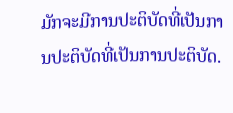ມັກຈະມີການປະຕິບັດທີ່ເປັນການປະຕິບັດທີ່ເປັນການປະຕິບັດ.